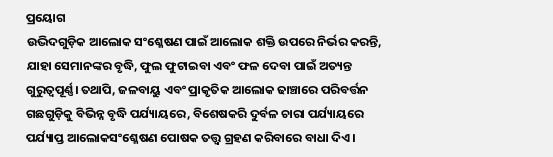ପ୍ରୟୋଗ
ଉଦ୍ଭିଦଗୁଡ଼ିକ ଆଲୋକ ସଂଶ୍ଳେଷଣ ପାଇଁ ଆଲୋକ ଶକ୍ତି ଉପରେ ନିର୍ଭର କରନ୍ତି, ଯାହା ସେମାନଙ୍କର ବୃଦ୍ଧି, ଫୁଲ ଫୁଟାଇବା ଏବଂ ଫଳ ଦେବା ପାଇଁ ଅତ୍ୟନ୍ତ ଗୁରୁତ୍ୱପୂର୍ଣ୍ଣ। ତଥାପି, ଜଳବାୟୁ ଏବଂ ପ୍ରାକୃତିକ ଆଲୋକ ଢାଞ୍ଚାରେ ପରିବର୍ତ୍ତନ ଗଛଗୁଡ଼ିକୁ ବିଭିନ୍ନ ବୃଦ୍ଧି ପର୍ଯ୍ୟାୟରେ, ବିଶେଷକରି ଦୁର୍ବଳ ଚାରା ପର୍ଯ୍ୟାୟରେ ପର୍ଯ୍ୟାପ୍ତ ଆଲୋକସଂଶ୍ଳେଷଣ ପୋଷକ ତତ୍ତ୍ୱ ଗ୍ରହଣ କରିବାରେ ବାଧା ଦିଏ।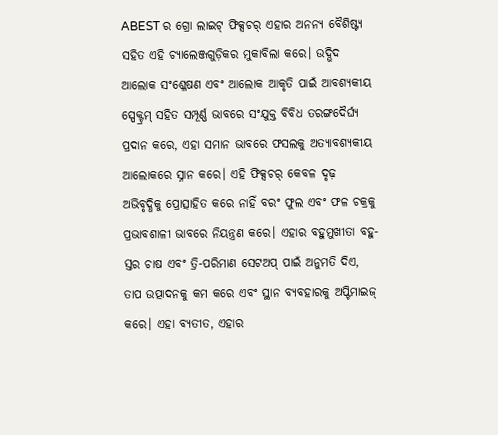ABEST ର ଗ୍ରୋ ଲାଇଟ୍ ଫିକ୍ସଚର୍ ଏହାର ଅନନ୍ୟ ବୈଶିଷ୍ଟ୍ୟ ସହିତ ଏହି ଚ୍ୟାଲେଞ୍ଜଗୁଡ଼ିକର ମୁକାବିଲା କରେ। ଉଦ୍ଭିଦ ଆଲୋକ ସଂଶ୍ଳେଷଣ ଏବଂ ଆଲୋକ ଆକୃତି ପାଇଁ ଆବଶ୍ୟକୀୟ ସ୍ପେକ୍ଟ୍ରମ୍ ସହିତ ସମ୍ପୂର୍ଣ୍ଣ ଭାବରେ ସଂଯୁକ୍ତ ବିବିଧ ତରଙ୍ଗଦୈର୍ଘ୍ୟ ପ୍ରଦାନ କରେ, ଏହା ସମାନ ଭାବରେ ଫସଲକୁ ଅତ୍ୟାବଶ୍ୟକୀୟ ଆଲୋକରେ ସ୍ନାନ କରେ। ଏହି ଫିକ୍ସଚର୍ କେବଳ ଦୃଢ଼ ଅଭିବୃଦ୍ଧିକୁ ପ୍ରୋତ୍ସାହିତ କରେ ନାହିଁ ବରଂ ଫୁଲ ଏବଂ ଫଳ ଚକ୍ରକୁ ପ୍ରଭାବଶାଳୀ ଭାବରେ ନିୟନ୍ତ୍ରଣ କରେ। ଏହାର ବହୁମୁଖୀତା ବହୁ-ସ୍ତର ଚାଷ ଏବଂ ତ୍ରି-ପରିମାଣ ସେଟଅପ୍ ପାଇଁ ଅନୁମତି ଦିଏ, ତାପ ଉତ୍ପାଦନକୁ କମ କରେ ଏବଂ ସ୍ଥାନ ବ୍ୟବହାରକୁ ଅପ୍ଟିମାଇଜ୍ କରେ। ଏହା ବ୍ୟତୀତ, ଏହାର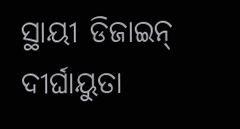ସ୍ଥାୟୀ ଡିଜାଇନ୍ ଦୀର୍ଘାୟୁତା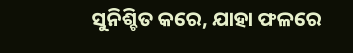ସୁନିଶ୍ଚିତ କରେ, ଯାହା ଫଳରେ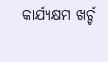କାର୍ଯ୍ୟକ୍ଷମ ଖର୍ଚ୍ଚ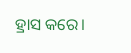ହ୍ରାସ କରେ।